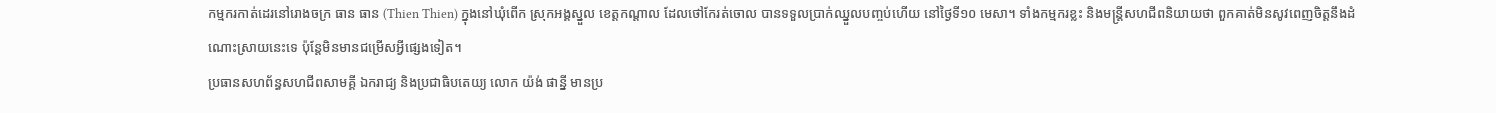កម្មករកាត់ដេរនៅរោងចក្រ ធាន ធាន (Thien Thien) ក្នុងនៅឃុំពើក ស្រុកអង្គស្នួល ខេត្តកណ្ដាល ដែលថៅកែរត់ចោល បានទទួលប្រាក់ឈ្នួលបញ្ចប់ហើយ នៅថ្ងៃទី១០ មេសា។ ទាំងកម្មករខ្លះ និងមន្ត្រីសហជីពនិយាយថា ពួកគាត់មិនសូវពេញចិត្តនឹងដំណោះស្រាយនេះទេ ប៉ុន្តែមិនមានជម្រើសអ្វីផ្សេងទៀត។
ប្រធានសហព័ន្ធសហជីពសាមគ្គី ឯករាជ្យ និងប្រជាធិបតេយ្យ លោក យ៉ង់ ផាន្នី មានប្រ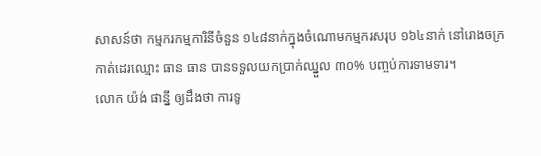សាសន៍ថា កម្មករកម្មការិនីចំនួន ១៤៨នាក់ក្នុងចំណោមកម្មករសរុប ១៦៤នាក់ នៅរោងចក្រកាត់ដេរឈ្មោះ ធាន ធាន បានទទួលយកប្រាក់ឈ្នួល ៣០% បញ្ចប់ការទាមទារ។
លោក យ៉ង់ ផាន្នី ឲ្យដឹងថា ការទូ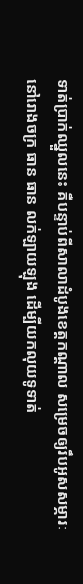ទាត់ប្រាក់ឈ្នួលនេះ គឺបន្ទាប់ពីសាលាដំបូងខេត្តកណ្ដាល សម្រេចឲ្យរឹបអូសសម្ភារៈនៅរោងចក្រ ធាន ធាន លក់ឡាយឡុង ដើម្បីយកលុយទូទាត់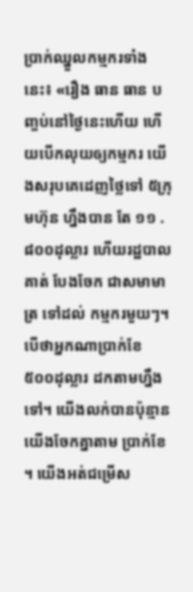ប្រាក់ឈ្នួលកម្មករទាំងនេះ៖ «រឿង ធាន ធាន បញ្ចប់នៅថ្ងៃនេះហើយ ហើយបើកលុយឲ្យកម្មករ យើងសរុបគេដេញថ្លៃទៅ ៥ក្រុមហ៊ុន ហ្នឹងបាន តែ ១១ . ៨០០ដុល្លារ ហើយរដ្ឋបាលគាត់ បែងចែក ជាសមាមាត្រ ទៅដល់ កម្មករមួយៗ។ បើថាអ្នកណាប្រាក់ខែ ៥០០ដុល្លារ ដកតាមហ្នឹងទៅ។ យើងលក់បានប៉ុន្មាន យើងចែកគ្នាតាម ប្រាក់ខែ ។ យើងអត់ជម្រើស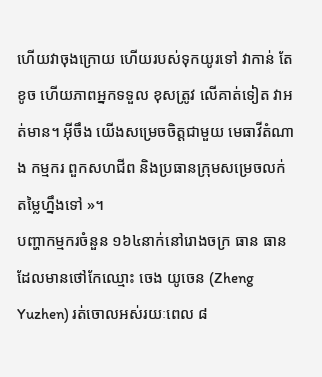ហើយវាចុងក្រោយ ហើយរបស់ទុកយូរទៅ វាកាន់ តែខូច ហើយភាពអ្នកទទួល ខុសត្រូវ លើគាត់ទៀត វាអត់មាន។ អ៊ីចឹង យើងសម្រេចចិត្តជាមួយ មេធាវីតំណាង កម្មករ ពួកសហជីព និងប្រធានក្រុមសម្រេចលក់តម្លៃហ្នឹងទៅ »។
បញ្ហាកម្មករចំនួន ១៦៤នាក់នៅរោងចក្រ ធាន ធាន ដែលមានថៅកែឈ្មោះ ចេង យូចេន (Zheng Yuzhen) រត់ចោលអស់រយៈពេល ៨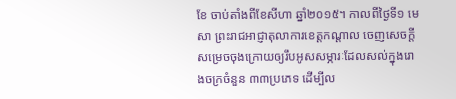ខែ ចាប់តាំងពីខែសីហា ឆ្នាំ២០១៥។ កាលពីថ្ងៃទី១ មេសា ព្រះរាជអាជ្ញាតុលាការខេត្តកណ្ដាល ចេញសេចក្ដីសម្រេចចុងក្រោយឲ្យរឹបអូសសម្ភារៈដែលសល់ក្នុងរោងចក្រចំនួន ៣៣ប្រភេទ ដើម្បីល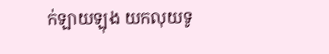ក់ឡាយឡុង យកលុយទូ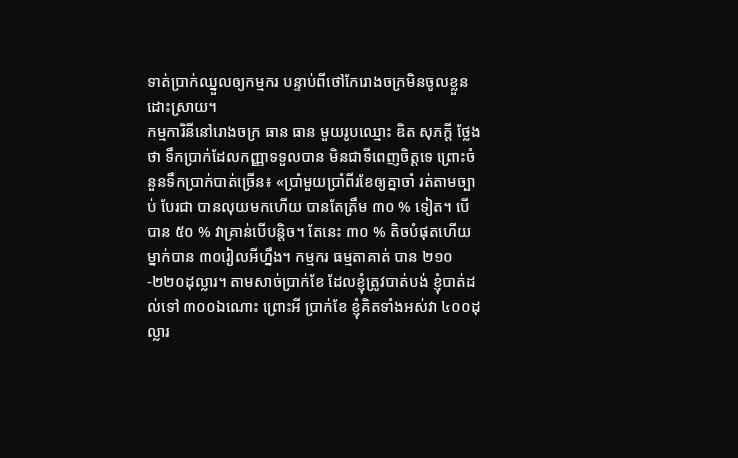ទាត់ប្រាក់ឈ្នួលឲ្យកម្មករ បន្ទាប់ពីថៅកែរោងចក្រមិនចូលខ្លួនដោះស្រាយ។
កម្មការិនីនៅរោងចក្រ ធាន ធាន មួយរូបឈ្មោះ ឌិត សុភក្ដី ថ្លែងថា ទឹកប្រាក់ដែលកញ្ញាទទួលបាន មិនជាទីពេញចិត្តទេ ព្រោះចំនួនទឹកប្រាក់បាត់ច្រើន៖ «ប្រាំមួយប្រាំពីរខែឲ្យគ្នាចាំ រត់តាមច្បាប់ បែរជា បានលុយមកហើយ បានតែត្រឹម ៣០ % ទៀត។ បើបាន ៥០ % វាគ្រាន់បើបន្តិច។ តែនេះ ៣០ % តិចបំផុតហើយ ម្នាក់បាន ៣០រៀលអីហ្នឹង។ កម្មករ ធម្មតាគាត់ បាន ២១០ -២២០ដុល្លារ។ តាមសាច់ប្រាក់ខែ ដែលខ្ញុំត្រូវបាត់បង់ ខ្ញុំបាត់ដល់ទៅ ៣០០ឯណោះ ព្រោះអី ប្រាក់ខែ ខ្ញុំគិតទាំងអស់វា ៤០០ដុល្លារ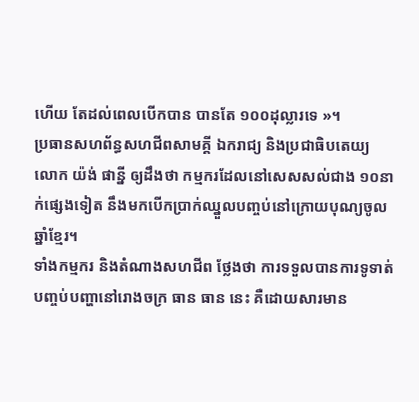ហើយ តែដល់ពេលបើកបាន បានតែ ១០០ដុល្លារទេ »។
ប្រធានសហព័ន្ធសហជីពសាមគ្គី ឯករាជ្យ និងប្រជាធិបតេយ្យ លោក យ៉ង់ ផាន្នី ឲ្យដឹងថា កម្មករដែលនៅសេសសល់ជាង ១០នាក់ផ្សេងទៀត នឹងមកបើកប្រាក់ឈ្នួលបញ្ចប់នៅក្រោយបុណ្យចូលឆ្នាំខ្មែរ។
ទាំងកម្មករ និងតំណាងសហជីព ថ្លែងថា ការទទួលបានការទូទាត់បញ្ចប់បញ្ហានៅរោងចក្រ ធាន ធាន នេះ គឺដោយសារមាន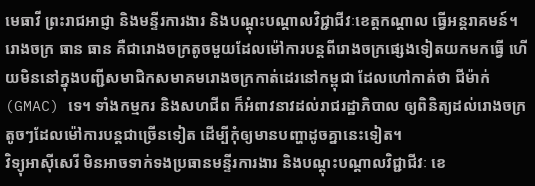មេធាវី ព្រះរាជអាជ្ញា និងមន្ទីរការងារ និងបណ្ដុះបណ្ដាលវិជ្ជាជីវៈខេត្តកណ្ដាល ធ្វើអន្តរាគមន៍។ រោងចក្រ ធាន ធាន គឺជារោងចក្រតូចមួយដែលម៉ៅការបន្តពីរោងចក្រផ្សេងទៀតយកមកធ្វើ ហើយមិននៅក្នុងបញ្ជីសមាជិកសមាគមរោងចក្រកាត់ដេរនៅកម្ពុជា ដែលហៅកាត់ថា ជីម៉ាក់ (GMAC) ទេ។ ទាំងកម្មករ និងសហជីព ក៏អំពាវនាវដល់រាជរដ្ឋាភិបាល ឲ្យពិនិត្យដល់រោងចក្រតូចៗដែលម៉ៅការបន្តជាច្រើនទៀត ដើម្បីកុំឲ្យមានបញ្ហាដូចគ្នានេះទៀត។
វិទ្យុអាស៊ីសេរី មិនអាចទាក់ទងប្រធានមន្ទីរការងារ និងបណ្ដុះបណ្ដាលវិជ្ជាជីវៈ ខេ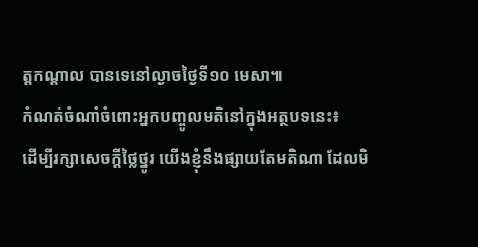ត្តកណ្ដាល បានទេនៅល្ងាចថ្ងៃទី១០ មេសា៕
កំណត់ចំណាំចំពោះអ្នកបញ្ចូលមតិនៅក្នុងអត្ថបទនេះ៖
ដើម្បីរក្សាសេចក្ដីថ្លៃថ្នូរ យើងខ្ញុំនឹងផ្សាយតែមតិណា ដែលមិ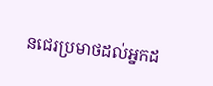នជេរប្រមាថដល់អ្នកដ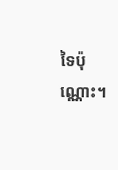ទៃប៉ុណ្ណោះ។